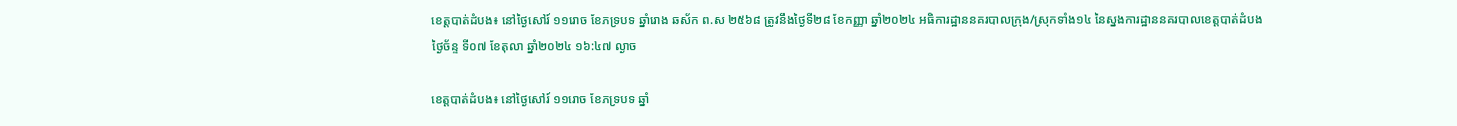ខេត្តបាត់ដំបង៖ នៅថ្ងៃសៅរ៍ ១១រោច ខែភទ្របទ ឆ្នាំរោង ឆស័ក ព.ស ២៥៦៨ ត្រូវនឹងថ្ងៃទី២៨ ខែកញ្ញា ឆ្នាំ២០២៤ អធិការដ្ឋាននគរបាលក្រុង/ស្រុកទាំង១៤ នៃស្នងការដ្ឋាននគរបាលខេត្តបាត់ដំបង
ថ្ងៃច័ន្ទ ទី០៧ ខែតុលា ឆ្នាំ២០២៤ ១៦:៤៧ ល្ងាច

ខេត្តបាត់ដំបង៖ នៅថ្ងៃសៅរ៍ ១១រោច ខែភទ្របទ ឆ្នាំ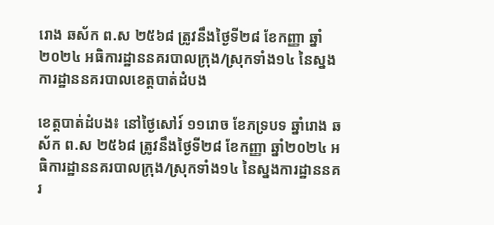រោង ឆស័ក ព.ស ២៥៦៨ ត្រូវនឹងថ្ងៃទី២៨ ខែកញ្ញា ឆ្នាំ២០២៤ អធិការដ្ឋាននគរបាលក្រុង/ស្រុកទាំង១៤ នៃស្នងការដ្ឋាននគរបាលខេត្តបាត់ដំបង

ខេត្តបាត់ដំបង៖ នៅថ្ងៃសៅរ៍ ១១រោច ខែភទ្របទ ឆ្នាំរោង ឆស័ក ព.ស ២៥៦៨ ត្រូវនឹងថ្ងៃទី២៨ ខែកញ្ញា ឆ្នាំ២០២៤ អធិការដ្ឋាននគរបាលក្រុង/ស្រុកទាំង១៤ នៃស្នងការដ្ឋាននគរ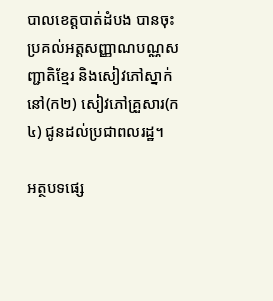បាលខេត្តបាត់ដំបង បានចុះប្រគល់អត្តសញ្ញាណបណ្ណសញ្ជាតិខ្មែរ និងសៀវភៅស្នាក់នៅ(ក២) សៀវភៅគ្រួសារ(ក៤) ជូនដល់ប្រជាពលរដ្ឋ។

អត្ថបទផ្សេ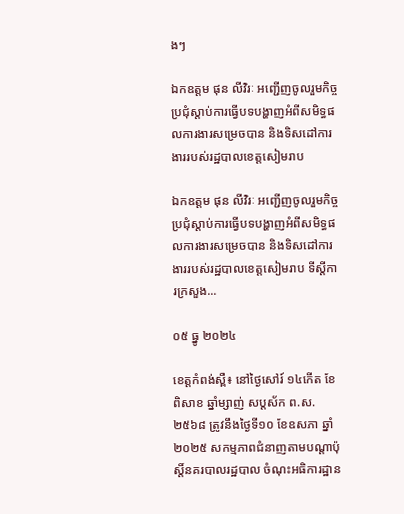ងៗ

ឯកឧត្ដម ផុន លីវិរៈ អញ្ជើញចូលរួមកិច្ចប្រជុំស្ដាប់ការធ្វើបទបង្ហាញអំពីសមិទ្ធផលការងារសម្រេចបាន និងទិសដៅការងាររបស់រដ្ឋបាលខេត្តសៀមរាប

ឯកឧត្ដម ផុន លីវិរៈ អញ្ជើញចូលរួមកិច្ចប្រជុំស្ដាប់ការធ្វើបទបង្ហាញអំពីសមិទ្ធផលការងារសម្រេចបាន និងទិសដៅការងាររបស់រដ្ឋបាលខេត្តសៀមរាប ទីស្ដីការក្រសួង...

០៥ ធ្នូ ២០២៤

ខេត្តកំពង់ស្ពឺ៖ នៅថ្ងៃសៅរ៍ ១៤កេីត ខែពិសាខ ឆ្នាំម្សាញ់ សប្តស័ក ព.ស.២៥៦៨ ត្រូវនឹងថ្ងៃទី១០ ខែឧសភា ឆ្នាំ២០២៥ សកម្មភាពជំនាញតាមបណ្តាប៉ុស្តិ៍នគរបាលរដ្ឋបាល ចំណុះអធិការដ្ឋាន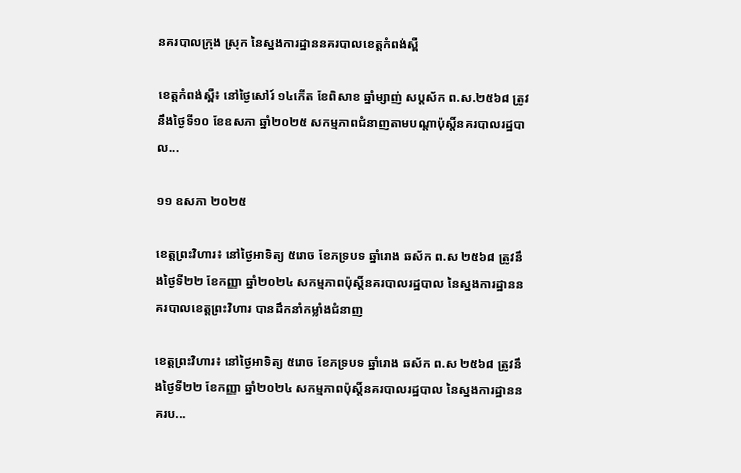នគរបាលក្រុង ស្រុក នៃស្នងការដ្ឋាននគរបាលខេត្តកំពង់ស្ពឺ

ខេត្តកំពង់ស្ពឺ៖ នៅថ្ងៃសៅរ៍ ១៤កេីត ខែពិសាខ ឆ្នាំម្សាញ់ សប្តស័ក ព.ស.២៥៦៨ ត្រូវនឹងថ្ងៃទី១០ ខែឧសភា ឆ្នាំ២០២៥ សកម្មភាពជំនាញតាមបណ្តាប៉ុស្តិ៍នគរបាលរដ្ឋបាល...

១១ ឧសភា ២០២៥

ខេត្តព្រះវិហារ៖ នៅថ្ងៃអាទិត្យ ៥រោច ខែភទ្របទ ឆ្នាំរោង ឆស័ក ព.ស ២៥៦៨ ត្រូវនឹងថ្ងៃទី២២ ខែកញ្ញា ឆ្នាំ២០២៤ សកម្មភាពប៉ុស្តិ៍នគរបាលរដ្ឋបាល នៃស្នងការដ្ឋាននគរបាលខេត្តព្រះវិហារ បានដឹកនាំកម្លាំងជំនាញ

ខេត្តព្រះវិហារ៖ នៅថ្ងៃអាទិត្យ ៥រោច ខែភទ្របទ ឆ្នាំរោង ឆស័ក ព.ស ២៥៦៨ ត្រូវនឹងថ្ងៃទី២២ ខែកញ្ញា ឆ្នាំ២០២៤ សកម្មភាពប៉ុស្តិ៍នគរបាលរដ្ឋបាល នៃស្នងការដ្ឋាននគរប...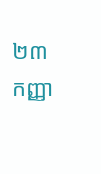២៣ កញ្ញា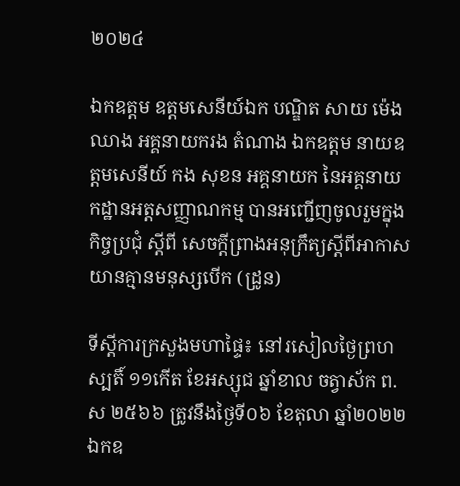២០២៤

ឯកឧត្តម ឧត្តមសេនីយ៍ឯក បណ្ឌិត សាយ ម៉េងឈាង អគ្គនាយករង តំណាង ឯកឧត្តម នាយឧត្តមសេនីយ៍ កង សុខន អគ្គនាយក នៃអគ្គនាយកដ្ឋានអត្តសញ្ញាណកម្ម បានអញ្ជើញចូលរួមក្នុងកិច្ចប្រជុំ ស្ដីពី សេចក្ដីព្រាងអនុក្រឹត្យស្ដីពីអាកាសយានគ្មានមនុស្សបើក (ដ្រូន)

ទីស្តីការក្រសួងមហាផ្ទៃ៖ នៅរសៀលថ្ងៃព្រហស្បតិ៍ ១១កើត ខែអស្សុជ ឆ្នាំខាល ចត្វាស័ក ព.ស ២៥៦៦ ត្រូវនឹងថ្ងៃទី០៦ ខែតុលា ឆ្នាំ២០២២ ឯកឧ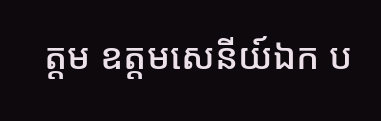ត្តម ឧត្តមសេនីយ៍ឯក ប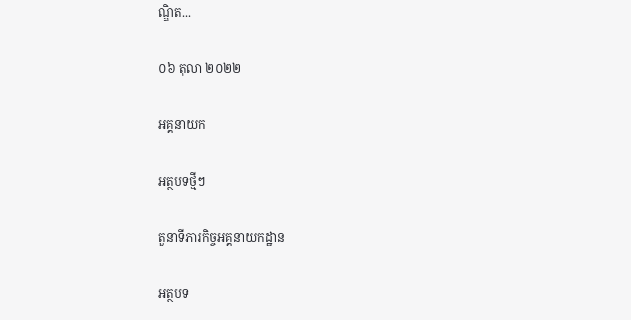ណ្ឌិត...

០៦ តុលា ២០២២

អគ្គនាយក

អត្ថបទថ្មីៗ

តួនាទីភារកិច្ចអគ្គនាយកដ្ឋាន

អត្ថបទ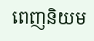ពេញនិយម